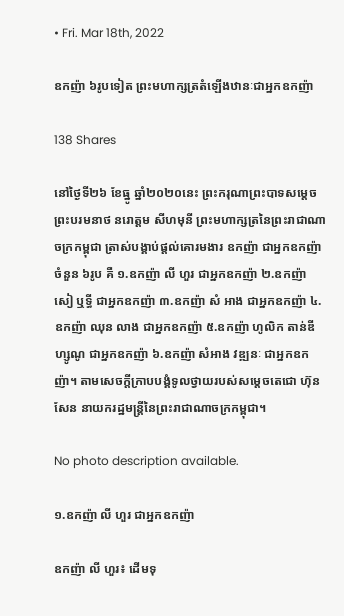• Fri. Mar 18th, 2022

ឧកញ៉ា ៦រូបទៀត ព្រះមហាក្សត្រតំឡើងឋានៈជាអ្នកឧកញ៉ា

138 Shares

នៅថ្ងៃទី២៦ ខែធ្នូ ឆ្នាំ២០២០នេះ ព្រះករុណាព្រះបាទសម្តេចព្រះបរមនាថ នរោត្តម សីហមុនី ព្រះមហាក្សត្រនៃព្រះរាជាណាចក្រកម្ពុជា ត្រាស់បង្គាប់ផ្តល់គោរមងារ ឧកញ៉ា ជាអ្នកឧកញ៉ា  ចំនួន ៦រូប គឺ ១.ឧកញ៉ា លី ហួរ ជាអ្នកឧកញ៉ា ២.ឧកញ៉ា សៀ ឬទ្ធី ជាអ្នកឧកញ៉ា ៣.ឧកញ៉ា សំ អាង ជាអ្នកឧកញ៉ា ៤.ឧកញ៉ា ឈុន លាង ជាអ្នកឧកញ៉ា ៥.ឧកញ៉ា ហូលិក តាន់ឌីហ្សូណូ ជាអ្នកឧកញ៉ា ៦.ឧកញ៉ា សំអាង វឌ្ឍនៈ ជាអ្នកឧកញ៉ា។ តាមសេចក្តីក្រាបបង្គំទូលថ្វាយរបស់សម្តេចតេជោ ហ៊ុន សែន នាយករដ្ឋមន្រ្តីនៃព្រះរាជាណាចក្រកម្ពុជា។

No photo description available.

១.ឧកញ៉ា លី ហួរ ជាអ្នកឧកញ៉ា

ឧកញ៉ា លី ហួរ៖ ដើមទុ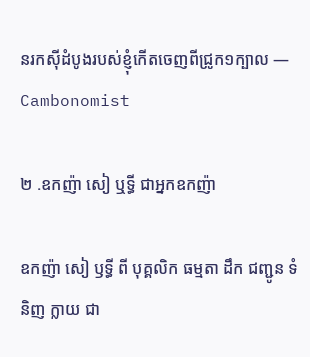នរកស៊ីដំបូងរបស់ខ្ញុំកើតចេញពីជ្រូក១ក្បាល — Cambonomist

២ .ឧកញ៉ា សៀ ឬទ្ធី ជាអ្នកឧកញ៉ា

ឧកញ៉ា សៀ ឫទ្ធី ពី បុគ្គលិក ធម្មតា ដឹក ជញ្ជូន ទំនិញ ក្លាយ ជា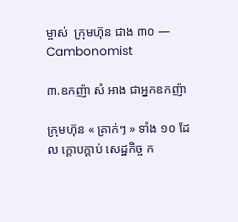ម្ចាស់  ក្រុមហ៊ុន ជាង ៣០ — Cambonomist

៣.ឧកញ៉ា សំ អាង ជាអ្នកឧកញ៉ា

ក្រុមហ៊ុន « គ្រាក់ៗ » ទាំង ១០ ដែល ក្ដោបក្ដាប់ សេដ្ឋកិច្ច ក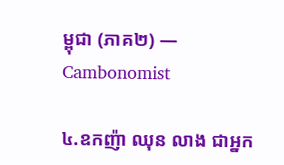ម្ពុជា (ភាគ២) —  Cambonomist

៤.ឧកញ៉ា ឈុន លាង ជាអ្នក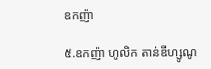ឧកញ៉ា

៥.ឧកញ៉ា ហូលិក តាន់ឌីហ្សូណូ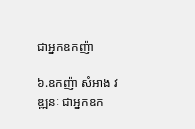ជាអ្នកឧកញ៉ា

៦.ឧកញ៉ា សំអាង វឌ្ឍនៈ ជាអ្នកឧក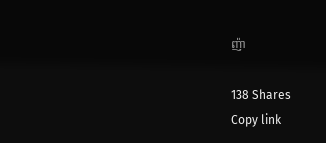ញ៉ា

138 Shares
Copy link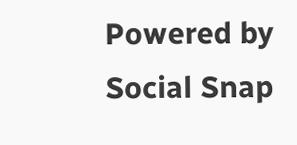Powered by Social Snap